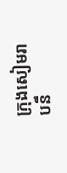ក្រុងសៀមរាបនឹ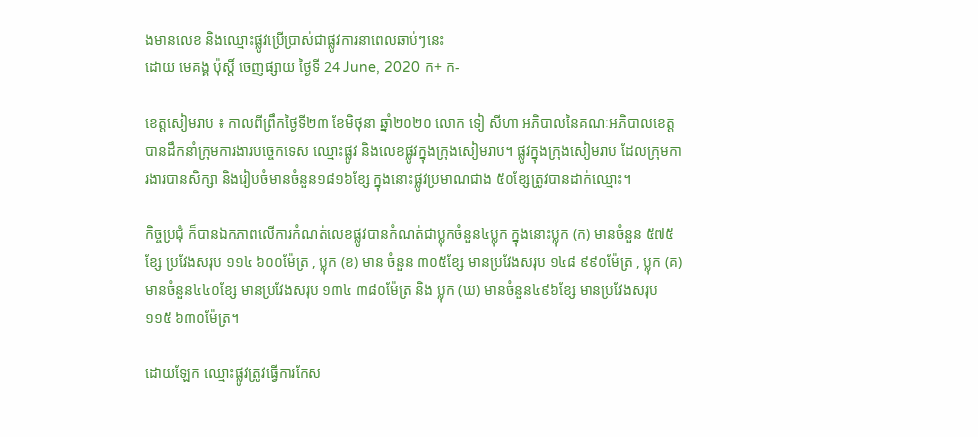ងមានលេខ និងឈ្មោះផ្លូវប្រើប្រាស់ជាផ្លូវការនាពេលឆាប់ៗនេះ
ដោយ មេគង្គ ប៉ុស្តិ៍ ចេញផ្សាយ ថ្ងៃទី 24 June, 2020 ក+ ក-

ខេត្តសៀមរាប ៖ កាលពីព្រឹកថ្ងៃទី២៣ ខែមិថុនា ឆ្នាំ២០២០ លោក ទៀ សីហា អភិបាលនៃគណៈអភិបាលខេត្ត បានដឹកនាំក្រុមការងារបច្ចេកទេស ឈ្មោះផ្លូវ និងលេខផ្លូវក្នុងក្រុងសៀមរាប។ ផ្លូវក្នុងក្រុងសៀមរាប ដែលក្រុមការងារបានសិក្សា និងរៀបចំមានចំនួន១៨១៦ខ្សែ ក្នុងនោះផ្លូវប្រមាណជាង ៥០ខ្សែត្រូវបានដាក់ឈ្មោះ។

កិច្ចប្រជុំ ក៏បានឯកភាពលើការកំណត់លេខផ្លូវបានកំណត់ជាប្លុកចំនួន៤ប្លុក ក្នុងនោះប្លុក (ក) មានចំនួន ៥៧៥ខ្សែ ប្រវែងសរុប ១១៤ ៦០០ម៉ែត្រ , ប្លុក (ខ) មាន ចំនួន ៣០៥ខ្សែ មានប្រវែងសរុប ១៤៨ ៩៩០ម៉ែត្រ , ប្លុក (គ) មានចំនួន៤៤០ខ្សែ មានប្រវែងសរុប ១៣៤ ៣៨០ម៉ែត្រ និង ប្លុក (ឃ) មានចំនួន៤៩៦ខ្សែ មានប្រវែងសរុប ១១៥ ៦៣០ម៉ែត្រ។

ដោយឡែក ឈ្មោះផ្លូវត្រូវធ្វើការកែស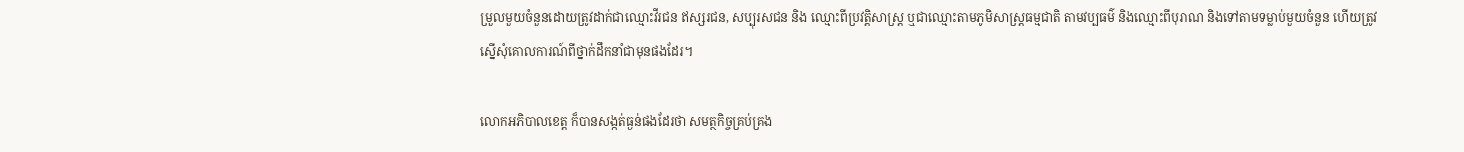ម្រួលមួយចំនួនដោយត្រូវដាក់ជាឈ្មោះវីរជន ឥស្សរជន, សប្បុរសជន និង ឈ្មោះពីប្រវត្តិសាស្ត្រ ឬជាឈ្មោះតាមភូមិសាស្ត្រធម្មជាតិ តាមវប្បធម៌ និងឈ្មោះពីបុរាណ និងទៅតាមទម្លាប់មួយចំនួន ហើយត្រូវស្នើសុំគោលការណ៍ពីថ្នាក់ដឹកនាំជាមុនផងដែរ។

លោកអភិបាលខេត្ត ក៏បានសង្កត់ធ្ងន់ផងដែរថា សមត្ថកិច្ចគ្រប់គ្រង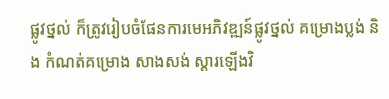ផ្លូវថ្នល់ ក៏ត្រូវរៀបចំផែនការមេអភិវឌ្ឍន៍ផ្លូវថ្នល់ គម្រោងប្លង់ និង កំណត់គម្រោង សាងសង់ ស្តារឡើងវិ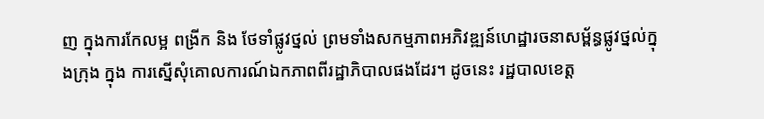ញ ក្នុងការកែលម្អ ពង្រីក និង ថែទាំផ្លូវថ្នល់ ព្រមទាំងសកម្មភាពអភិវឌ្ឍន៍ហេដ្ឋារចនាសម្ព័ន្ធផ្លូវថ្នល់ក្នុងក្រុង ក្នុង ការស្នើសុំគោលការណ៍ឯកភាពពីរដ្ឋាភិបាលផងដែរ។ ដូចនេះ រដ្ឋបាលខេត្ត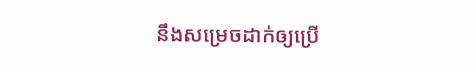នឹងសម្រេចដាក់ឲ្យប្រើ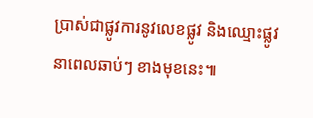ប្រាស់ជាផ្លូវការនូវលេខផ្លូវ និងឈ្មោះផ្លូវនាពេលឆាប់ៗ ខាងមុខនេះ៕